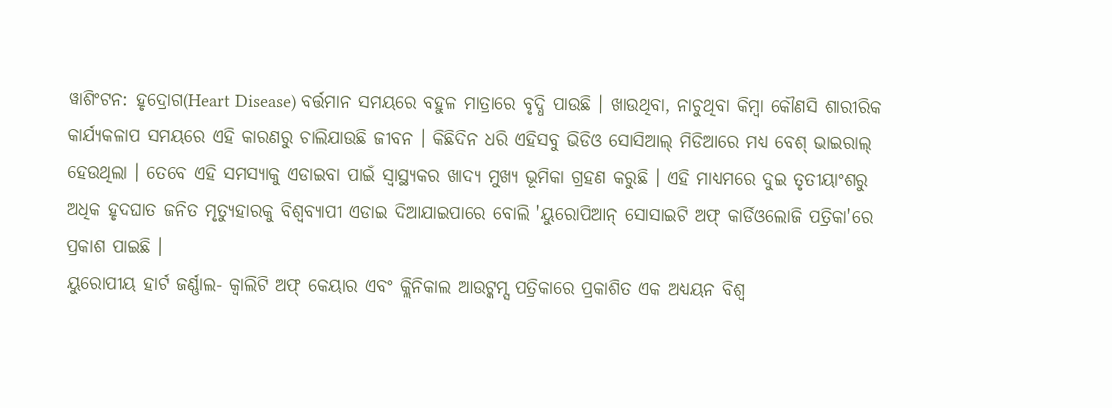ୱାଶିଂଟନ: ହୃଦ୍ରୋଗ(Heart Disease) ବର୍ତ୍ତମାନ ସମୟରେ ବହୁଳ ମାତ୍ରାରେ ବୃଦ୍ଧି ପାଉଛି । ଖାଉଥିବା, ନାଚୁଥିବା କିମ୍ବା କୌଣସି ଶାରୀରିକ କାର୍ଯ୍ୟକଳାପ ସମୟରେ ଏହି କାରଣରୁ ଚାଲିଯାଉଛି ଜୀବନ । କିଛିଦିନ ଧରି ଏହିସବୁ ଭିଡିଓ ସୋସିଆଲ୍ ମିଡିଆରେ ମଧ୍ୟ ବେଶ୍ ଭାଇରାଲ୍ ହେଉଥିଲା । ତେବେ ଏହି ସମସ୍ୟାକୁ ଏଡାଇବା ପାଇଁ ସ୍ବାସ୍ଥ୍ୟକର ଖାଦ୍ୟ ମୁଖ୍ୟ ଭୂମିକା ଗ୍ରହଣ କରୁଛି । ଏହି ମାଧ୍ୟମରେ ଦୁଇ ତୃତୀୟାଂଶରୁ ଅଧିକ ହୃଦଘାତ ଜନିତ ମୃତ୍ୟୁହାରକୁ ବିଶ୍ୱବ୍ୟାପୀ ଏଡାଇ ଦିଆଯାଇପାରେ ବୋଲି 'ୟୁରୋପିଆନ୍ ସୋସାଇଟି ଅଫ୍ କାର୍ଡିଓଲୋଜି ପତ୍ରିକା'ରେ ପ୍ରକାଶ ପାଇଛି ।
ୟୁରୋପୀୟ ହାର୍ଟ ଜର୍ଣ୍ଣାଲ- କ୍ୱାଲିଟି ଅଫ୍ କେୟାର ଏବଂ କ୍ଲିନିକାଲ ଆଉଟ୍କମ୍ସ ପତ୍ରିକାରେ ପ୍ରକାଶିତ ଏକ ଅଧ୍ୟୟନ ବିଶ୍ବ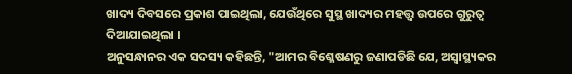ଖାଦ୍ୟ ଦିବସରେ ପ୍ରକାଶ ପାଇଥିଲା, ଯେଉଁଥିରେ ସୁସ୍ଥ ଖାଦ୍ୟର ମହତ୍ତ୍ୱ ଉପରେ ଗୁରୁତ୍ୱ ଦିଆଯାଇଥିଲା ।
ଅନୁସନ୍ଧାନର ଏକ ସଦସ୍ୟ କହିଛନ୍ତି, "ଆମର ବିଶ୍ଳେଷଣରୁ ଜଣାପଡିଛି ଯେ, ଅସ୍ୱାସ୍ଥ୍ୟକର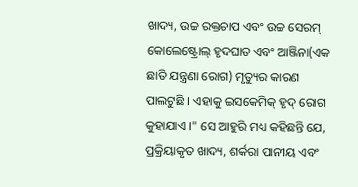ଖାଦ୍ୟ, ଉଚ୍ଚ ରକ୍ତଚାପ ଏବଂ ଉଚ୍ଚ ସେରମ୍ କୋଲେଷ୍ଟ୍ରୋଲ୍ ହୃଦଘାତ ଏବଂ ଆଞ୍ଜିନା(ଏକ ଛାତି ଯନ୍ତ୍ରଣା ରୋଗ) ମୃତ୍ୟୁର କାରଣ ପାଲଟୁଛି । ଏହାକୁ ଇସକେମିକ୍ ହୃଦ୍ ରୋଗ କୁହାଯାଏ ।" ସେ ଆହୁରି ମଧ୍ୟ କହିଛନ୍ତି ଯେ, ପ୍ରକ୍ରିୟାକୃତ ଖାଦ୍ୟ, ଶର୍କରା ପାନୀୟ ଏବଂ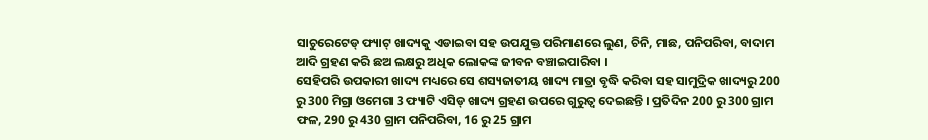ସାଚୁରେଟେଡ୍ ଫ୍ୟାଟ୍ ଖାଦ୍ୟକୁ ଏଡାଇବା ସହ ଉପଯୁକ୍ତ ପରିମାଣରେ ଲୁଣ, ଚିନି, ମାଛ, ପନିପରିବା, ବାଦାମ ଆଦି ଗ୍ରହଣ କରି ଛଅ ଲକ୍ଷରୁ ଅଧିକ ଲୋକଙ୍କ ଜୀବନ ବଞ୍ଚାଇପାରିବା ।
ସେହିପରି ଉପକାରୀ ଖାଦ୍ୟ ମଧ୍ୟରେ ସେ ଶସ୍ୟଜାତୀୟ ଖାଦ୍ୟ ମାତ୍ରା ବୃଦ୍ଧି କରିବା ସହ ସାମୁଦ୍ରିକ ଖାଦ୍ୟରୁ 200 ରୁ 300 ମିଗ୍ରା ଓମେଗା 3 ଫ୍ୟାଟି ଏସିଡ୍ ଖାଦ୍ୟ ଗ୍ରହଣ ଉପରେ ଗୁରୁତ୍ବ ଦେଇଛନ୍ତି । ପ୍ରତିଦିନ 200 ରୁ 300 ଗ୍ରାମ ଫଳ, 290 ରୁ 430 ଗ୍ରାମ ପନିପରିବା, 16 ରୁ 25 ଗ୍ରାମ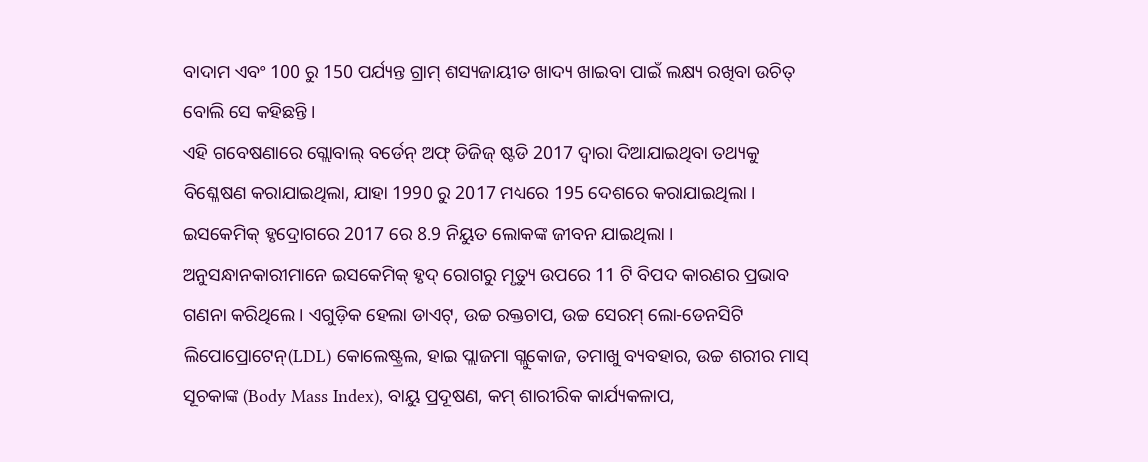ବାଦାମ ଏବଂ 100 ରୁ 150 ପର୍ଯ୍ୟନ୍ତ ଗ୍ରାମ୍ ଶସ୍ୟଜାୟୀତ ଖାଦ୍ୟ ଖାଇବା ପାଇଁ ଲକ୍ଷ୍ୟ ରଖିବା ଉଚିତ୍ ବୋଲି ସେ କହିଛନ୍ତି ।
ଏହି ଗବେଷଣାରେ ଗ୍ଲୋବାଲ୍ ବର୍ଡେନ୍ ଅଫ୍ ଡିଜିଜ୍ ଷ୍ଟଡି 2017 ଦ୍ୱାରା ଦିଆଯାଇଥିବା ତଥ୍ୟକୁ ବିଶ୍ଳେଷଣ କରାଯାଇଥିଲା, ଯାହା 1990 ରୁ 2017 ମଧ୍ୟରେ 195 ଦେଶରେ କରାଯାଇଥିଲା । ଇସକେମିକ୍ ହୃଦ୍ରୋଗରେ 2017 ରେ 8.9 ନିୟୁତ ଲୋକଙ୍କ ଜୀବନ ଯାଇଥିଲା ।
ଅନୁସନ୍ଧାନକାରୀମାନେ ଇସକେମିକ୍ ହୃଦ୍ ରୋଗରୁ ମୃତ୍ୟୁ ଉପରେ 11 ଟି ବିପଦ କାରଣର ପ୍ରଭାବ ଗଣନା କରିଥିଲେ । ଏଗୁଡ଼ିକ ହେଲା ଡାଏଟ୍, ଉଚ୍ଚ ରକ୍ତଚାପ, ଉଚ୍ଚ ସେରମ୍ ଲୋ-ଡେନସିଟି ଲିପୋପ୍ରୋଟେନ୍(LDL) କୋଲେଷ୍ଟ୍ରଲ, ହାଇ ପ୍ଲାଜମା ଗ୍ଲୁକୋଜ, ତମାଖୁ ବ୍ୟବହାର, ଉଚ୍ଚ ଶରୀର ମାସ୍ ସୂଚକାଙ୍କ (Body Mass Index), ବାୟୁ ପ୍ରଦୂଷଣ, କମ୍ ଶାରୀରିକ କାର୍ଯ୍ୟକଳାପ,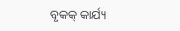ବୃକକ୍ କାର୍ଯ୍ୟ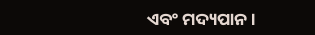ଏବଂ ମଦ୍ୟପାନ ।